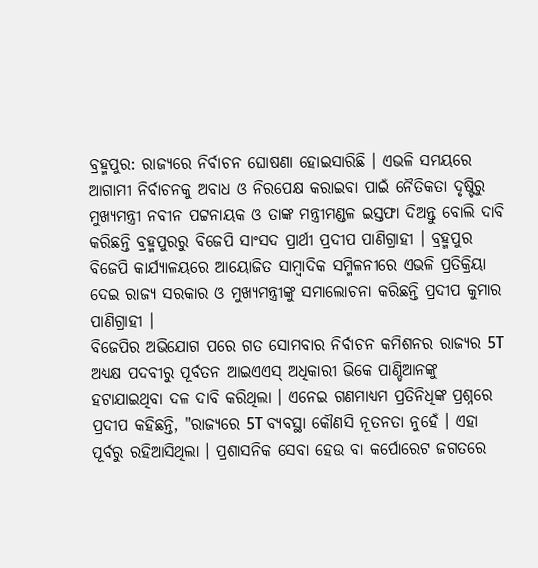ବ୍ରହ୍ମପୁର: ରାଜ୍ୟରେ ନିର୍ବାଚନ ଘୋଷଣା ହୋଇସାରିଛି । ଏଭଳି ସମୟରେ ଆଗାମୀ ନିର୍ବାଚନକୁ ଅବାଧ ଓ ନିରପେକ୍ଷ କରାଇବା ପାଇଁ ନୈତିକତା ଦୃଷ୍ଟିରୁ ମୁଖ୍ୟମନ୍ତ୍ରୀ ନବୀନ ପଟ୍ଟନାୟକ ଓ ତାଙ୍କ ମନ୍ତ୍ରୀମଣ୍ଡଳ ଇସ୍ତଫା ଦିଅନ୍ତୁ ବୋଲି ଦାବି କରିଛନ୍ତି ବ୍ରହ୍ମପୁରରୁ ବିଜେପି ସାଂସଦ ପ୍ରାର୍ଥୀ ପ୍ରଦୀପ ପାଣିଗ୍ରାହୀ । ବ୍ରହ୍ମପୁର ବିଜେପି କାର୍ଯ୍ୟାଳୟରେ ଆୟୋଜିତ ସାମ୍ବାଦିକ ସମ୍ମିଳନୀରେ ଏଭଳି ପ୍ରତିକ୍ରିୟା ଦେଇ ରାଜ୍ୟ ସରକାର ଓ ମୁଖ୍ୟମନ୍ତ୍ରୀଙ୍କୁ ସମାଲୋଚନା କରିଛନ୍ତି ପ୍ରଦୀପ କୁମାର ପାଣିଗ୍ରାହୀ ।
ବିଜେପିର ଅଭିଯୋଗ ପରେ ଗତ ସୋମବାର ନିର୍ବାଚନ କମିଶନର ରାଜ୍ୟର 5T ଅଧ୍ୟକ୍ଷ ପଦବୀରୁ ପୂର୍ବତନ ଆଇଏଏସ୍ ଅଧିକାରୀ ଭିକେ ପାଣ୍ଡିଆନଙ୍କୁ ହଟାଯାଇଥିବା ଦଳ ଦାବି କରିଥିଲା । ଏନେଇ ଗଣମାଧ୍ୟମ ପ୍ରତିନିଧିଙ୍କ ପ୍ରଶ୍ନରେ ପ୍ରଦୀପ କହିଛନ୍ତି, "ରାଜ୍ୟରେ 5T ବ୍ୟବସ୍ଥା କୌଣସି ନୂତନତା ନୁହେଁ । ଏହା ପୂର୍ବରୁ ରହିଆସିଥିଲା । ପ୍ରଶାସନିକ ସେବା ହେଉ ବା କର୍ପୋରେଟ ଜଗତରେ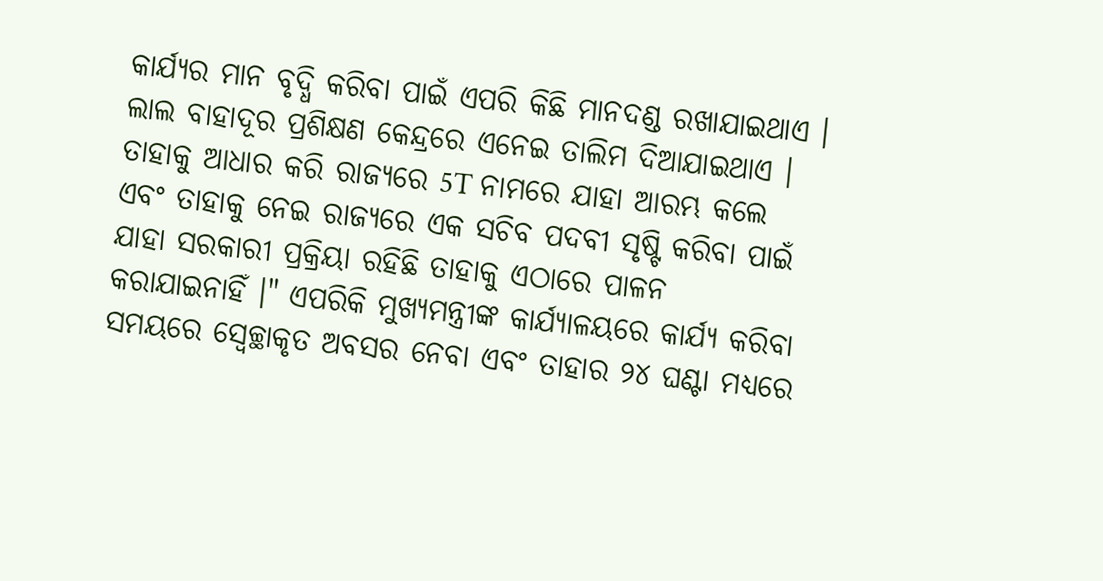କାର୍ଯ୍ୟର ମାନ ବୃଦ୍ଧି କରିବା ପାଇଁ ଏପରି କିଛି ମାନଦଣ୍ଡ ରଖାଯାଇଥାଏ । ଲାଲ ବାହାଦୂର ପ୍ରଶିକ୍ଷଣ କେନ୍ଦ୍ରରେ ଏନେଇ ତାଲିମ ଦିଆଯାଇଥାଏ । ତାହାକୁ ଆଧାର କରି ରାଜ୍ୟରେ 5T ନାମରେ ଯାହା ଆରମ୍ଭ କଲେ ଏବଂ ତାହାକୁ ନେଇ ରାଜ୍ୟରେ ଏକ ସଚିବ ପଦବୀ ସୃଷ୍ଟି କରିବା ପାଇଁ ଯାହା ସରକାରୀ ପ୍ରକ୍ରିୟା ରହିଛି ତାହାକୁ ଏଠାରେ ପାଳନ କରାଯାଇନାହିଁ ।" ଏପରିକି ମୁଖ୍ୟମନ୍ତ୍ରୀଙ୍କ କାର୍ଯ୍ୟାଳୟରେ କାର୍ଯ୍ୟ କରିବା ସମୟରେ ସ୍ବେଚ୍ଛାକୃତ ଅବସର ନେବା ଏବଂ ତାହାର ୨୪ ଘଣ୍ଟା ମଧ୍ୟରେ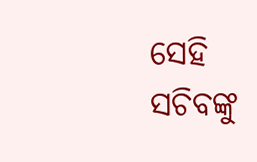ସେହି ସଚିବଙ୍କୁ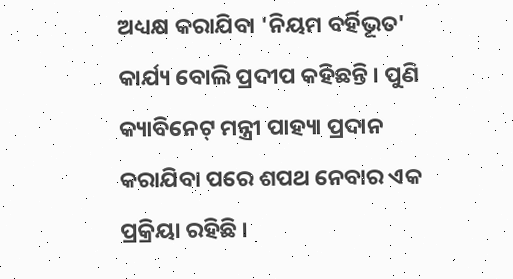ଅଧ୍ୟକ୍ଷ କରାଯିବା 'ନିୟମ ବର୍ହିଭୂତ' କାର୍ଯ୍ୟ ବୋଲି ପ୍ରଦୀପ କହିଛନ୍ତି । ପୁଣି କ୍ୟାବିନେଟ୍ ମନ୍ତ୍ରୀ ପାହ୍ୟା ପ୍ରଦାନ କରାଯିବା ପରେ ଶପଥ ନେବାର ଏକ ପ୍ରକ୍ରିୟା ରହିଛି ।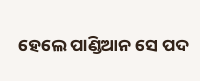ହେଲେ ପାଣ୍ଡିଆନ ସେ ପଦ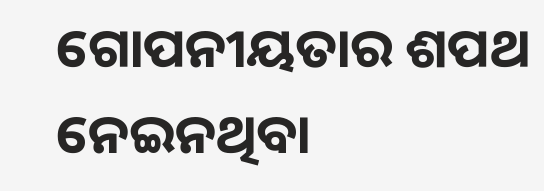ଗୋପନୀୟତାର ଶପଥ ନେଇନଥିବା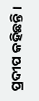ପ୍ରଦୀପ କହିଛନ୍ତି ।